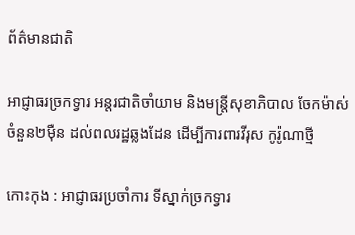ព័ត៌មានជាតិ

អាជ្ញាធរច្រកទ្វារ អន្តរជាតិចាំយាម និងមន្ត្រីសុខាភិបាល ចែកម៉ាស់ ចំនួន២ម៉ឺន ដល់ពលរដ្ឋឆ្លងដែន ដើម្បីការពារវីរុស កូរ៉ូណាថ្មី

កោះកុង : អាជ្ញាធរប្រចាំការ ទីស្នាក់ច្រកទ្វារ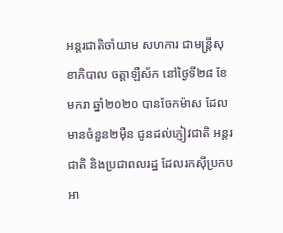អន្តរជាតិចាំយាម សហការ ជាមន្ត្រីសុខាភិបាល ចត្តាឡឺស័ក នៅថ្ងៃទី២៨ ខែមករា ឆ្នាំ២០២០ បានចែកម៉ាស ដែលមានចំនួន២ម៉ឺន ជូនដល់ភ្ញៀវជាតិ អន្តរជាតិ និងប្រជាពលរដ្ឋ ដែលរកស៊ីប្រកបអា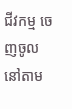ជីវកម្ម ចេញចូលនៅតាម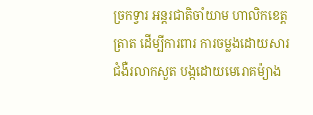ច្រកទ្វារ អន្តរជាតិចាំយាម ហាលិកខេត្តត្រាត ដើម្បីការពារ ការចម្លងដោយសារជំងឺរលាកសួត បង្កដោយមេរោគម៉្យាង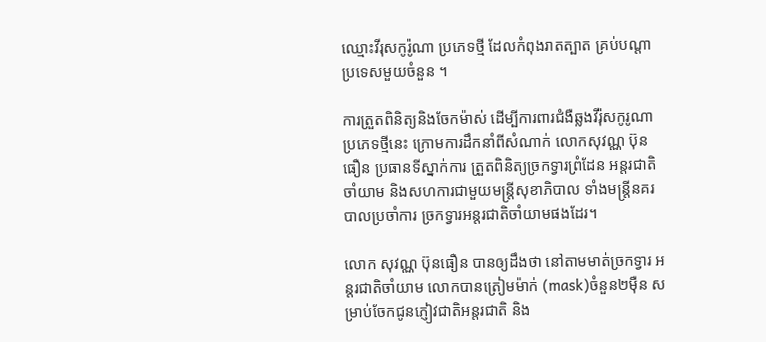ឈ្មោះវីរុសកូរ៉ូណា ប្រភេទថ្មី ដែលកំពុងរាតត្បាត គ្រប់បណ្ដាប្រទេសមួយចំនួន ។

ការត្រួតពិនិត្យនិងចែកម៉ាស់ ដើម្បីការពារជំងឺឆ្លងវីរ៉ុសកូរូណា ប្រភេទថ្មីនេះ ក្រោមការដឹកនាំពីសំណាក់ លោកសុវណ្ណ ប៊ុនធឿន ប្រធានទីស្នាក់ការ ត្រួតពិនិត្យច្រកទ្វារព្រំដែន អន្តរជាតិចាំយាម និងសហការជាមួយមន្ត្រីសុខាភិបាល ទាំងមន្ត្រីនគរបាលប្រចាំការ ច្រកទ្វារអន្តរជាតិចាំយាមផងដែរ។

លោក សុវណ្ណ ប៊ុនធឿន បានឲ្យដឹងថា នៅតាមមាត់ច្រកទ្វារ អន្តរជាតិចាំយាម លោកបានត្រៀមម៉ាក់ (mask)ចំនួន២ម៉ឺន សម្រាប់ចែកជូនភ្ញៀវជាតិអន្តរជាតិ និង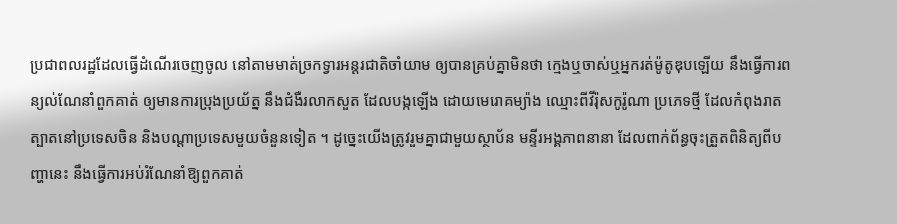ប្រជាពលរដ្ឋដែលធ្វើដំណើរចេញចូល នៅតាមមាត់ច្រកទ្វារអន្តរជាតិចាំយាម ឲ្យបានគ្រប់គ្នាមិនថា ក្មេងឬចាស់ឬអ្នករត់ម៉ូតូឌុបឡើយ នឹងធ្វើការពន្យល់ណែនាំពួកគាត់ ឲ្យមានការប្រុងប្រយ័ត្ន នឹងជំងឺរលាកសួត ដែលបង្កឡើង ដោយមេរោគម្យ៉ាង ឈ្មោះពីវីរ៉ុសកូរ៉ូណា ប្រភេទថ្មី ដែលកំពុងរាតត្បាតនៅប្រទេសចិន និងបណ្ដាប្រទេសមួយចំនួនទៀត ។ ដូច្នេះយើងត្រូវរួមគ្នាជាមួយស្ថាប័ន មន្ទីរអង្គភាពនានា ដែលពាក់ព័ន្ធចុះត្រួតពិនិត្យពីបញ្ហានេះ នឹងធ្វើការអប់រំណែនាំឱ្យពួកគាត់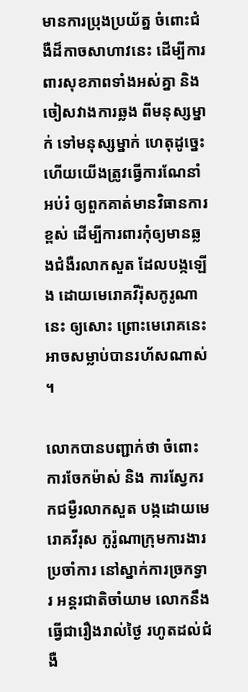មានការប្រុងប្រយ័ត្ន ចំពោះជំងឺដ៏កាចសាហាវនេះ ដើម្បីការពារសុខភាពទាំងអស់គ្នា និងចៀសវាងការឆ្លង ពីមនុស្សម្នាក់ ទៅមនុស្សម្នាក់ ហេតុដូច្នេះហើយយើងត្រូវធ្វើការណែនាំអប់រំ ឲ្យពួកគាត់មានវិធានការខ្ពស់ ដើម្បីការពារកុំឲ្យមានឆ្លងជំងឺរលាកសួត ដែលបង្កឡើង ដោយមេរោគវីរ៉ុសកូរូណានេះ ឲ្យសោះ ព្រោះមេរោគនេះ អាចសម្លាប់បានរហ័សណាស់ ។

លោកបានបញ្ជាក់ថា ចំពោះការចែកម៉ាស់ និង ការស្វែករកជម្ងឺរលាកសួត បង្កដោយមេរោគវីរុស កូរ៉ូណាក្រុមការងារ ប្រចាំការ នៅស្នាក់ការច្រកទ្វារ អន្តរជាតិចាំយាម លោកនឹងធ្វើជារឿងរាល់ថ្ងៃ រហូតដល់ជំងឺ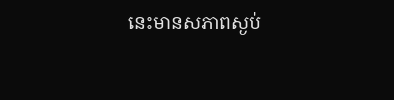នេះមានសភាពស្ងប់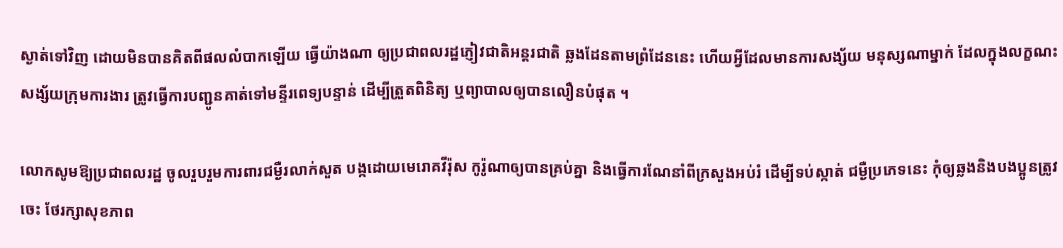ស្ងាត់ទៅវិញ ដោយមិនបានគិតពីផលលំបាកឡើយ ធ្វើយ៉ាងណា ឲ្យប្រជាពលរដ្ឋភ្ញៀវជាតិអន្តរជាតិ ឆ្លងដែនតាមព្រំដែននេះ ហើយអ្វីដែលមានការសង្ស័យ មនុស្សណាម្នាក់ ដែលក្នុងលក្ខណះសង្ស័យក្រុមការងារ ត្រូវធ្វើការបញ្ជូនគាត់ទៅមន្ទីរពេទ្យបន្ទាន់ ដើម្បីត្រួតពិនិត្យ ឬព្យាបាលឲ្យបានលឿនបំផុត ។

លោកសូមឱ្យប្រជាពលរដ្ឋ ចូលរួបរួមការពារជម្ងឺរលាក់សួត បង្កដោយមេរោគវីរ៉ុស កូរ៉ូណាឲ្យបានគ្រប់គ្នា និងធ្វើការណែនាំពីក្រសួងអប់រំ ដើម្បីទប់ស្កាត់ ជម្ងឺប្រភេទនេះ កុំឲ្យឆ្លងនិងបងប្អូនត្រូវចេះ ថែរក្សាសុខភាព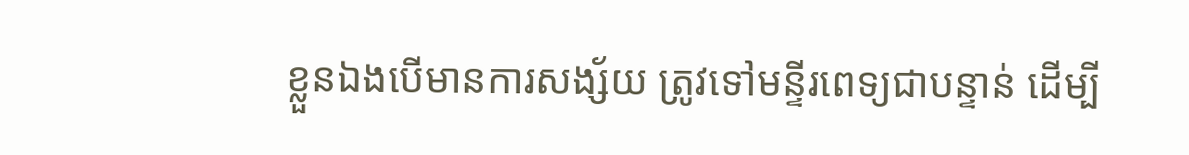ខ្លួនឯងបើមានការសង្ស័យ ត្រូវទៅមន្ទីរពេទ្យជាបន្ទាន់ ដើម្បី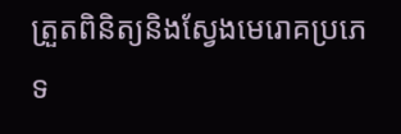ត្រួតពិនិត្យនិងស្វែងមេរោគប្រភេទ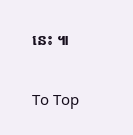នេះ ៕

To Top